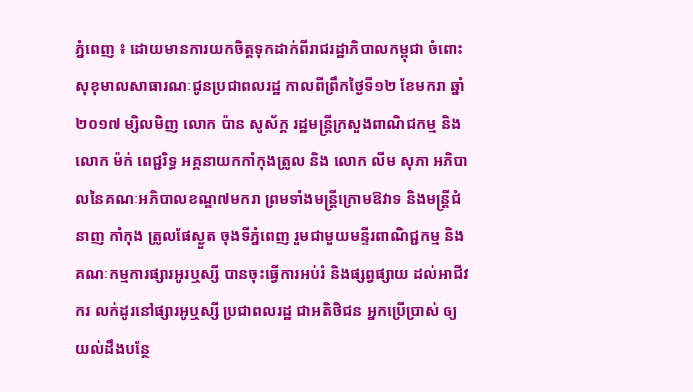ភ្នំពេញ ៖ ដោយមានការយកចិត្តទុកដាក់ពីរាជរដ្ឋាភិបាលកម្ពុជា ចំពោះសុខុមាលសាធារណៈជូនប្រជាពលរដ្ឋ កាលពីព្រឹកថ្ងៃទី១២ ខែមករា ឆ្នាំ២០១៧ ម្សិលមិញ លោក ប៉ាន សូស័ក្ត រដ្ឋមន្ត្រីក្រសួងពាណិជកម្ម និងលោក ម៉ក់ ពេជ្ជរិទ្ធ អគ្គនាយកកាំកុងត្រូល និង លោក លីម សុភា អភិបាលនៃគណៈអភិបាលខណ្ឌ៧មករា ព្រមទាំងមន្ត្រីក្រោមឱវាទ និងមន្ត្រីជំនាញ កាំកុង ត្រូលផែស្ងួត ចុងទីភ្នំពេញ រួមជាមួយមន្ទីរពាណិជ្ជកម្ម និងគណៈកម្មការផ្សារអូរឬស្សី បានចុះធ្វើការអប់រំ និងផ្សព្វផ្សាយ ដល់អាជីវករ លក់ដូរនៅផ្សារអូឬស្សី ប្រជាពលរដ្ឋ ជាអតិថិជន អ្នកប្រើប្រាស់ ឲ្យយល់ដឹងបន្ថែ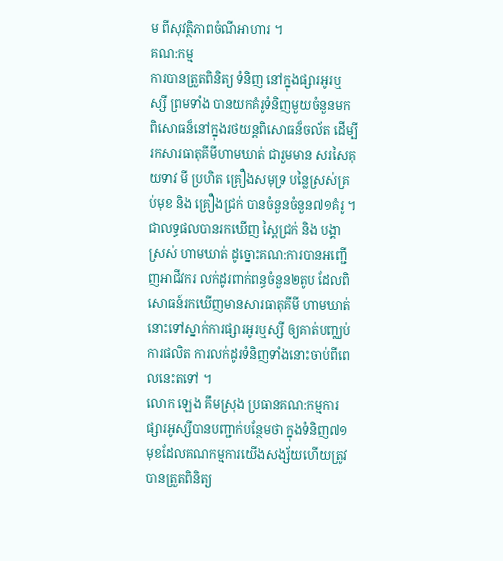ម ពីសុវត្ថិភាពចំណីអាហារ ។
គណ:កម្ម
ការបានត្រួតពិនិត្យ ទំនិញ នៅក្នុងផ្សារអូរឬស្សី ព្រមទាំង បានយកគំរូទំនិញមួយចំនួនមកពិសោធន៏នៅក្នុងរថយន្តពិសោធន៏ចល័ត ដើម្បីរកសារធាតុគីមីហាមឃាត់ ជារួមមាន សរសៃគុយទាវ មី ប្រហិត គ្រឿងសមុទ្រ បន្លៃស្រស់គ្រប់មុខ និង គ្រឿងជ្រក់ បានចំនួនចំនួន៧១គំរូ ។ ជាលទ្ធផលបានរកឃើញ ស្ពៃជ្រក់ និង បង្គាស្រស់ ហាមឃាត់ ដូច្នោះគណ:ការបានអញ្ជើញអាជីវករ លក់ដូរពាក់ពន្ធចំនួន២តូប ដែលពិសោធន៍រកឃើញមានសារធាតុគីមី ហាមឃាត់នោះទៅស្នាក់ការផ្សារអូរឬស្សី ឲ្យគាត់បញ្ឈប់ការផលិត ការលក់ដូរទំនិញទាំងនោះចាប់ពីពេលនេះតទៅ ។
លោក ឡេង គឹមស្រុង ប្រធានគណ:កម្មការផ្សារអូស្សីបានបញ្ជាក់បន្ថែមថា ក្នុងទំនិញ៧១មុខដែលគណកម្មការយើងសង្ស័យហើយត្រូវបានត្រួតពិនិត្យ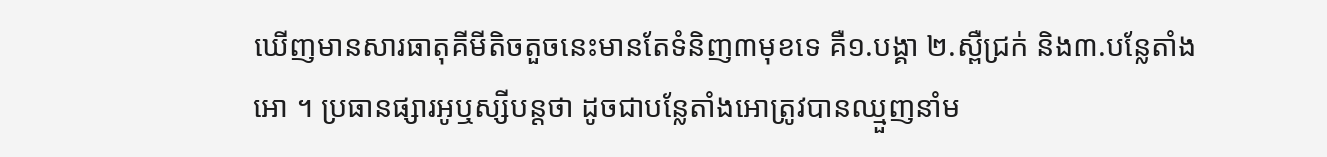ឃើញមានសារធាតុគីមីតិចតួចនេះមានតែទំនិញ៣មុខទេ គឺ១.បង្គា ២.ស្ពឺជ្រក់ និង៣.បន្លែតាំងអោ ។ ប្រធានផ្សារអូឬស្សីបន្តថា ដូចជាបន្លែតាំងអោត្រូវបានឈ្មួញនាំម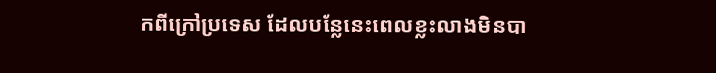កពីក្រៅប្រទេស ដែលបន្លែនេះពេលខ្លះលាងមិនបា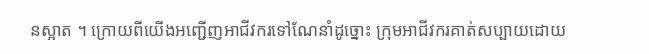នស្អាត ។ ក្រោយពីយើងអញ្ជើញអាជីវករទៅណែនាំដូច្នោះ ក្រុមអាជីវករគាត់សប្បាយដោយ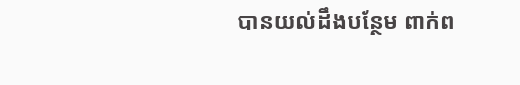បានយល់ដឹងបន្ថែម ពាក់ព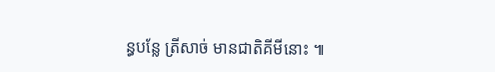ន្ធបន្លែ ត្រីសាច់ មានជាតិគីមីនោះ ៕